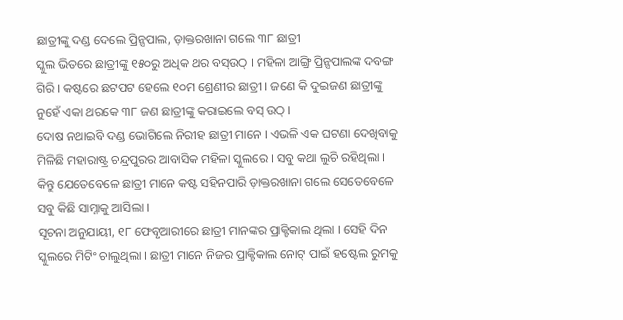ଛାତ୍ରୀଙ୍କୁ ଦଣ୍ଡ ଦେଲେ ପ୍ରିନ୍ସପାଲ, ଡ଼ାକ୍ତରଖାନା ଗଲେ ୩୮ ଛାତ୍ରୀ
ସ୍କୁଲ ଭିତରେ ଛାତ୍ରୀଙ୍କୁ ୧୫୦ରୁ ଅଧିକ ଥର ବସ୍ଉଠ୍ । ମହିଳା ଆଙ୍ଗ୍ରି ପ୍ରିନ୍ସପାଲଙ୍କ ଦବଙ୍ଗ ଗିରି । କଷ୍ଟରେ ଛଟପଟ ହେଲେ ୧୦ମ ଶ୍ରେଣୀର ଛାତ୍ରୀ । ଜଣେ କି ଦୁଇଜଣ ଛାତ୍ରୀଙ୍କୁ ନୁହେଁ ଏକା ଥରକେ ୩୮ ଜଣ ଛାତ୍ରୀଙ୍କୁ କରାଇଲେ ବସ୍ ଉଠ୍ ।
ଦୋଷ ନଥାଇବି ଦଣ୍ଡ ଭୋଗିଲେ ନିରୀହ ଛାତ୍ରୀ ମାନେ । ଏଭଳି ଏକ ଘଟଣା ଦେଖିବାକୁ ମିଳିଛି ମହାରାଷ୍ଟ୍ର ଚନ୍ଦ୍ରପୁରର ଆବାସିକ ମହିଳା ସ୍କୁଲରେ । ସବୁ କଥା ଲୁଚି ରହିଥିଲା । କିନ୍ତୁ ଯେତେବେଳେ ଛାତ୍ରୀ ମାନେ କଷ୍ଟ ସହିନପାରି ଡ଼ାକ୍ତରଖାନା ଗଲେ ସେତେବେଳେ ସବୁ କିଛି ସାମ୍ନାକୁ ଆସିଲା ।
ସୂଚନା ଅନୁଯାୟୀ, ୧୮ ଫେବୃଆରୀରେ ଛାତ୍ରୀ ମାନଙ୍କର ପ୍ରାକ୍ଟିକାଲ ଥିଲା । ସେହି ଦିନ ସ୍କୁଲରେ ମିଟିଂ ଚାଲୁଥିଲା । ଛାତ୍ରୀ ମାନେ ନିଜର ପ୍ରାକ୍ଟିକାଲ ନୋଟ୍ ପାଇଁ ହଷ୍ଟେଲ ରୁମକୁ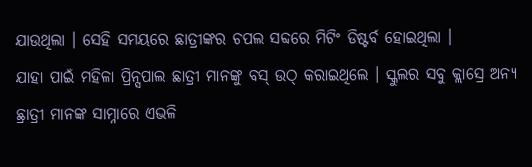ଯାଉଥିଲା । ସେହି ସମୟରେ ଛାତ୍ରୀଙ୍କର ଚପଲ ସବ୍ଦରେ ମିଟିଂ ଡିଷ୍ଟର୍ବ ହୋଇଥିଲା ।
ଯାହା ପାଇଁ ମହିଳା ପ୍ରିନ୍ସପାଲ ଛାତ୍ରୀ ମାନଙ୍କୁ ବସ୍ ଉଠ୍ କରାଇଥିଲେ । ସ୍କୁଲର ସବୁ କ୍ଲାସ୍ରେ ଅନ୍ୟ ଛ୍ରାତ୍ରୀ ମାନଙ୍କ ସାମ୍ନାରେ ଏଭଳି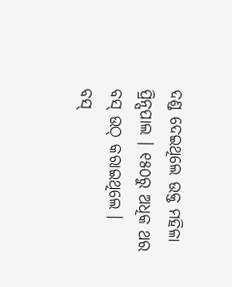ଦଣ୍ଡ ଦେଇଥିଲେ ଉକ୍ତ ମହିଳା ପ୍ରିନ୍ସପାଲ । ୧୫୦ରୁ ଅଧିକ ଥର ବସ୍ ଉଠ୍ କରାଇଥିଲେ ।
ବସ୍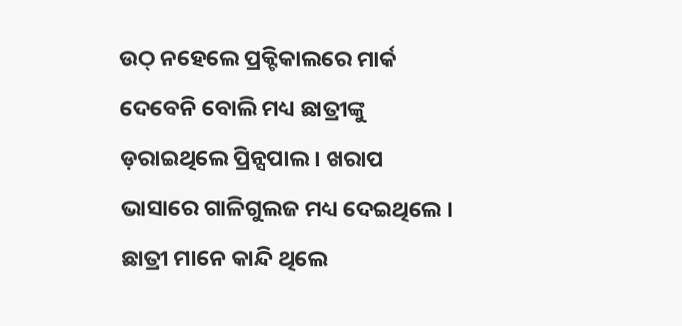ଉଠ୍ ନହେଲେ ପ୍ରକ୍ଟିକାଲରେ ମାର୍କ ଦେବେନି ବୋଲି ମଧ୍ୟ ଛାତ୍ରୀଙ୍କୁ ଡ଼ରାଇଥିଲେ ପ୍ରିନ୍ସପାଲ । ଖରାପ ଭାସାରେ ଗାଳିଗୁଲଜ ମଧ୍ୟ ଦେଇଥିଲେ । ଛାତ୍ରୀ ମାନେ କାନ୍ଦି ଥିଲେ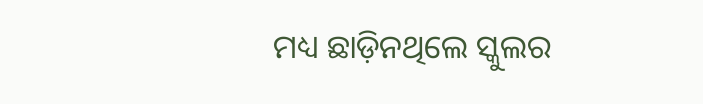ମଧ୍ୟ ଛାଡ଼ିନଥିଲେ ସ୍କୁଲର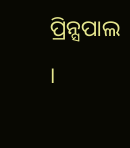ପ୍ରିନ୍ସପାଲ ।